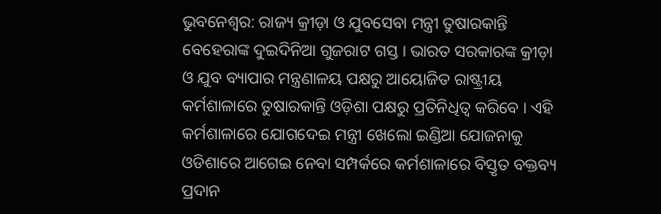ଭୁବନେଶ୍ବର: ରାଜ୍ୟ କ୍ରୀଡ଼ା ଓ ଯୁବସେବା ମନ୍ତ୍ରୀ ତୁଷାରକାନ୍ତି ବେହେରାଙ୍କ ଦୁଇଦିନିଆ ଗୁଜରାଟ ଗସ୍ତ । ଭାରତ ସରକାରଙ୍କ କ୍ରୀଡ଼ା ଓ ଯୁବ ବ୍ୟାପାର ମନ୍ତ୍ରଣାଳୟ ପକ୍ଷରୁ ଆୟୋଜିତ ରାଷ୍ଟ୍ରୀୟ କର୍ମଶାଳାରେ ତୁଷାରକାନ୍ତି ଓଡ଼ିଶା ପକ୍ଷରୁ ପ୍ରତିନିଧିତ୍ବ କରିବେ । ଏହି କର୍ମଶାଳାରେ ଯୋଗଦେଇ ମନ୍ତ୍ରୀ ଖେଲୋ ଇଣ୍ଡିଆ ଯୋଜନାକୁ ଓଡିଶାରେ ଆଗେଇ ନେବା ସମ୍ପର୍କରେ କର୍ମଶାଳାରେ ବିସ୍ତୃତ ବକ୍ତବ୍ୟ ପ୍ରଦାନ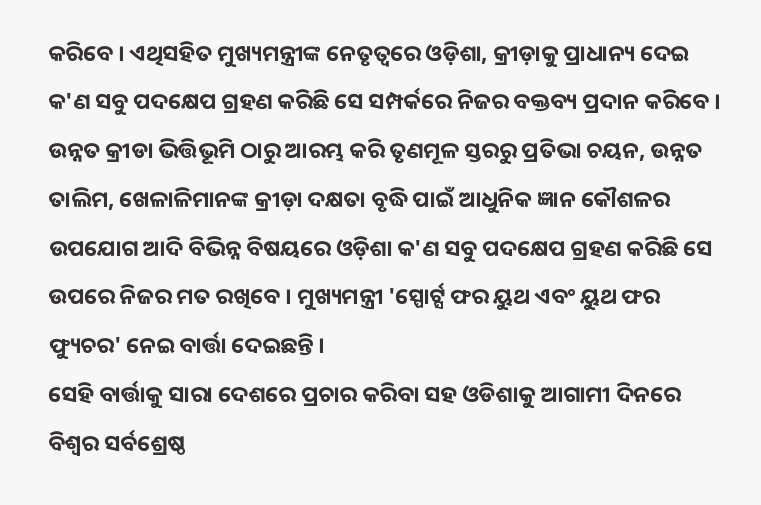କରିବେ । ଏଥିସହିତ ମୁଖ୍ୟମନ୍ତ୍ରୀଙ୍କ ନେତୃତ୍ୱରେ ଓଡ଼ିଶା, କ୍ରୀଡ଼ାକୁ ପ୍ରାଧାନ୍ୟ ଦେଇ କ'ଣ ସବୁ ପଦକ୍ଷେପ ଗ୍ରହଣ କରିଛି ସେ ସମ୍ପର୍କରେ ନିଜର ବକ୍ତବ୍ୟ ପ୍ରଦାନ କରିବେ ।
ଉନ୍ନତ କ୍ରୀଡା ଭିତ୍ତିଭୂମି ଠାରୁ ଆରମ୍ଭ କରି ତୃଣମୂଳ ସ୍ତରରୁ ପ୍ରତିଭା ଚୟନ, ଉନ୍ନତ ତାଲିମ, ଖେଳାଳିମାନଙ୍କ କ୍ରୀଡ଼ା ଦକ୍ଷତା ବୃଦ୍ଧି ପାଇଁ ଆଧୁନିକ ଜ୍ଞାନ କୌଶଳର ଉପଯୋଗ ଆଦି ବିଭିନ୍ନ ବିଷୟରେ ଓଡ଼ିଶା କ'ଣ ସବୁ ପଦକ୍ଷେପ ଗ୍ରହଣ କରିଛି ସେ ଉପରେ ନିଜର ମତ ରଖିବେ । ମୁଖ୍ୟମନ୍ତ୍ରୀ 'ସ୍ପୋର୍ଟ୍ସ ଫର ୟୁଥ ଏବଂ ୟୁଥ ଫର ଫ୍ୟୁଚର' ନେଇ ବାର୍ତ୍ତା ଦେଇଛନ୍ତି ।
ସେହି ବାର୍ତ୍ତାକୁ ସାରା ଦେଶରେ ପ୍ରଚାର କରିବା ସହ ଓଡିଶାକୁ ଆଗାମୀ ଦିନରେ ବିଶ୍ୱର ସର୍ବଶ୍ରେଷ୍ଠ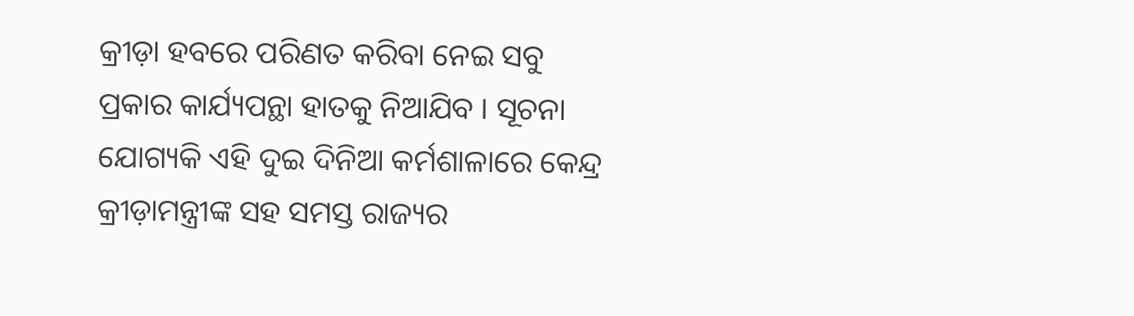କ୍ରୀଡ଼ା ହବରେ ପରିଣତ କରିବା ନେଇ ସବୁ ପ୍ରକାର କାର୍ଯ୍ୟପନ୍ଥା ହାତକୁ ନିଆଯିବ । ସୂଚନା ଯୋଗ୍ୟକି ଏହି ଦୁଇ ଦିନିଆ କର୍ମଶାଳାରେ କେନ୍ଦ୍ର କ୍ରୀଡ଼ାମନ୍ତ୍ରୀଙ୍କ ସହ ସମସ୍ତ ରାଜ୍ୟର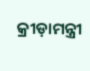କ୍ରୀଡ଼ାମନ୍ତ୍ରୀ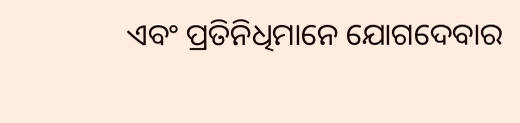ଏବଂ ପ୍ରତିନିଧିମାନେ ଯୋଗଦେବାର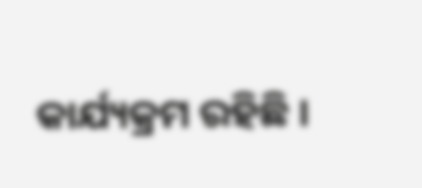କାର୍ଯ୍ୟକ୍ରମ ରହିଛି ।